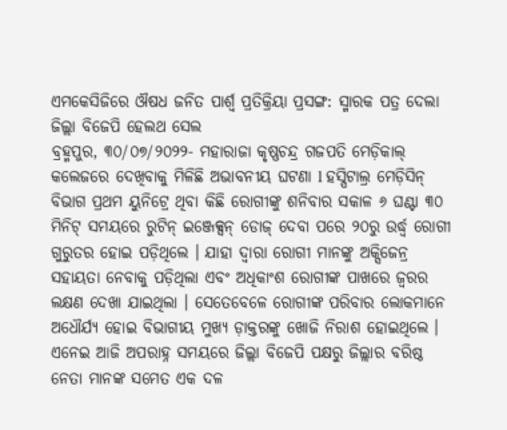ଏମକେସିଜିରେ ଔଷଧ ଜନିତ ପାର୍ଶ୍ୱ ପ୍ରତିକ୍ରିୟା ପ୍ରସଙ୍ଗ: ସ୍ମାରକ ପତ୍ର ଦେଲା ଜିଲ୍ଲା ବିଜେପି ହେଲଥ ସେଲ
ବ୍ରହ୍ମପୁର, ୩୦/୦୭/୨୦୨୨- ମହାରାଜା କୃଷ୍ଣଚନ୍ଦ୍ର ଗଜପତି ମେଡ଼ିକାଲ୍ କଲେଜରେ ଦେଖିବାକୁ ମିଳିଛି ଅଭାବନୀୟ ଘଟଣା l ହସ୍ପିଟାଲ୍ର ମେଡ଼ିସିନ୍ ବିଭାଗ ପ୍ରଥମ ୟୁନିଟ୍ରେ ଥିବା କିଛି ରୋଗୀଙ୍କୁ ଶନିବାର ସକାଳ ୬ ଘଣ୍ଟା ୩୦ ମିନିଟ୍ ସମୟରେ ରୁଟିନ୍ ଇଞ୍ଜେକ୍ସନ୍ ଡୋଜ୍ ଦେବା ପରେ ୨୦ରୁ ଉର୍ଦ୍ଧ୍ବ ରୋଗୀ ଗୁରୁତର ହୋଇ ପଡ଼ିଥିଲେ । ଯାହା ଦ୍ଵାରା ରୋଗୀ ମାନଙ୍କୁ ଅକ୍ସିଜେନ୍ର ସହାୟତା ନେବାକୁ ପଡ଼ିଥିଲା ଏବଂ ଅଧିକାଂଶ ରୋଗୀଙ୍କ ପାଖରେ ଜ୍ଵରର ଲକ୍ଷଣ ଦେଖା ଯାଇଥିଲା । ସେତେବେଳେ ରୋଗୀଙ୍କ ପରିବାର ଲୋକମାନେ ଅଧୌର୍ଯ୍ୟ ହୋଇ ବିଭାଗୀୟ ମୁଖ୍ୟ ଡ଼ାକ୍ତରଙ୍କୁ ଖୋଜି ନିରାଶ ହୋଇଥିଲେ । ଏନେଇ ଆଜି ଅପରାହ୍ନ ସମୟରେ ଜିଲ୍ଲା ବିଜେପି ପକ୍ଷରୁ ଜିଲ୍ଲାର ବରିଷ୍ଠ ନେତା ମାନଙ୍କ ସମେତ ଏକ ଦଳ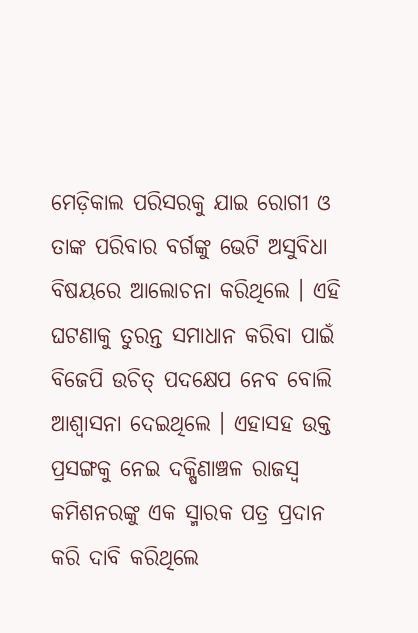ମେଡ଼ିକାଲ ପରିସରକୁ ଯାଇ ରୋଗୀ ଓ ତାଙ୍କ ପରିବାର ବର୍ଗଙ୍କୁ ଭେଟି ଅସୁବିଧା ବିଷୟରେ ଆଲୋଚନା କରିଥିଲେ । ଏହି ଘଟଣାକୁ ତୁରନ୍ତ ସମାଧାନ କରିବା ପାଇଁ ବିଜେପି ଉଚିତ୍ ପଦକ୍ଷେପ ନେବ ବୋଲି ଆଶ୍ୱାସନା ଦେଇଥିଲେ । ଏହାସହ ଉକ୍ତ ପ୍ରସଙ୍ଗକୁ ନେଇ ଦକ୍ଷିଣାଞ୍ଚଳ ରାଜସ୍ବ କମିଶନରଙ୍କୁ ଏକ ସ୍ମାରକ ପତ୍ର ପ୍ରଦାନ କରି ଦାବି କରିଥିଲେ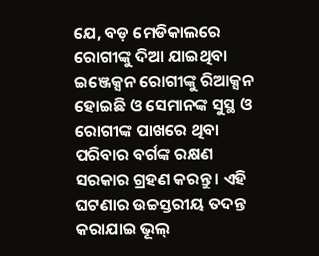ଯେ, ବଡ଼ ମେଡିକାଲରେ ରୋଗୀଙ୍କୁ ଦିଆ ଯାଇଥିବା ଇଞ୍ଜେକ୍ସନ ରୋଗୀଙ୍କୁ ରିଆକ୍ସନ ହୋଇଛି ଓ ସେମାନଙ୍କ ସୁସ୍ଥ ଓ ରୋଗୀଙ୍କ ପାଖରେ ଥିବା ପରିବାର ବର୍ଗଙ୍କ ରକ୍ଷଣ ସରକାର ଗ୍ରହଣ କରନ୍ତୁ । ଏହି ଘଟଣାର ଉଚ୍ଚସ୍ତରୀୟ ତଦନ୍ତ କରାଯାଇ ଭୂଲ୍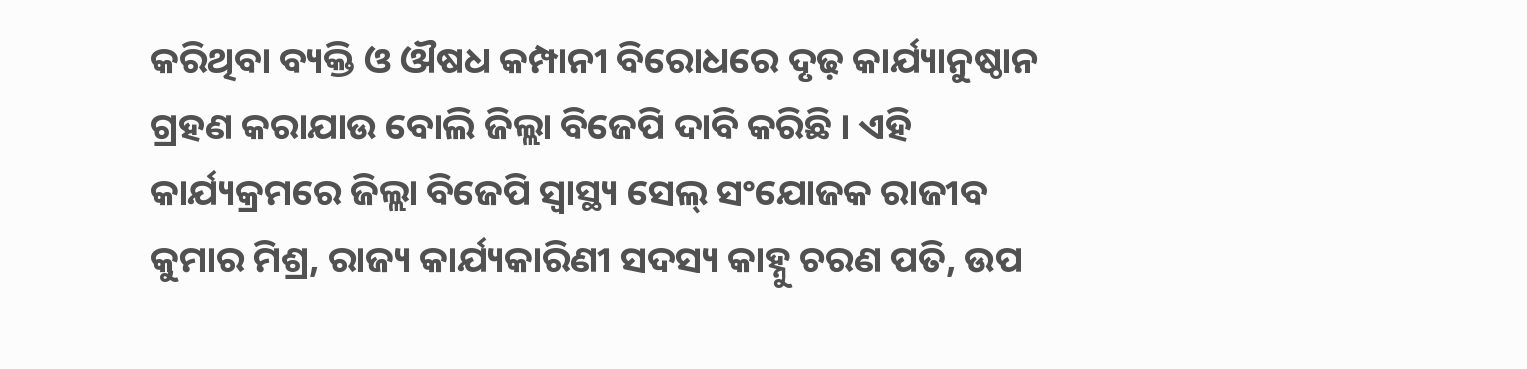କରିଥିବା ବ୍ୟକ୍ତି ଓ ଔଷଧ କମ୍ପାନୀ ବିରୋଧରେ ଦୃଢ଼ କାର୍ଯ୍ୟାନୁଷ୍ଠାନ ଗ୍ରହଣ କରାଯାଉ ବୋଲି ଜିଲ୍ଲା ବିଜେପି ଦାବି କରିଛି । ଏହି କାର୍ଯ୍ୟକ୍ରମରେ ଜିଲ୍ଲା ବିଜେପି ସ୍ଵାସ୍ଥ୍ୟ ସେଲ୍ ସଂଯୋଜକ ରାଜୀବ କୁମାର ମିଶ୍ର, ରାଜ୍ୟ କାର୍ଯ୍ୟକାରିଣୀ ସଦସ୍ୟ କାହ୍ନୁ ଚରଣ ପତି, ଉପ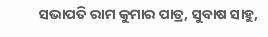ସଭାପତି ରାମ କୁମାର ପାତ୍ର, ସୁବାଷ ସାହୁ,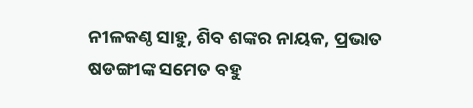ନୀଳକଣ୍ଠ ସାହୁ, ଶିବ ଶଙ୍କର ନାୟକ, ପ୍ରଭାତ ଷଡଙ୍ଗୀଙ୍କ ସମେତ ବହୁ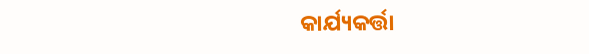କାର୍ଯ୍ୟକର୍ତ୍ତା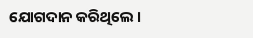ଯୋଗଦାନ କରିଥିଲେ ।